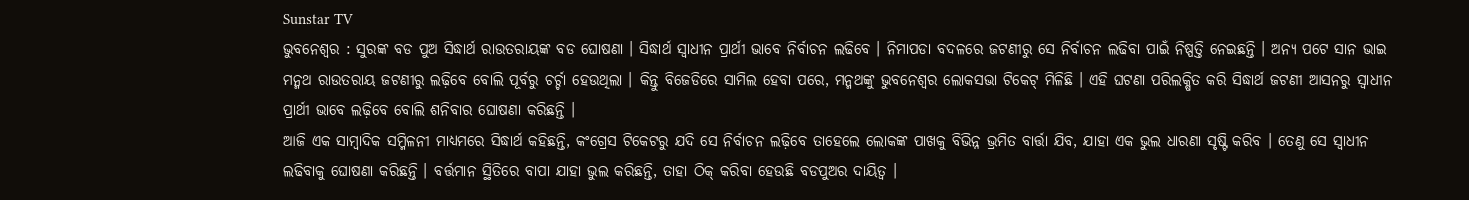Sunstar TV
ଭୁବନେଶ୍ୱର : ସୁରଙ୍କ ବଡ ପୁଅ ସିଦ୍ଧାର୍ଥ ରାଉତରାୟଙ୍କ ବଡ ଘୋଷଣା । ସିଦ୍ଧାର୍ଥ ସ୍ୱାଧୀନ ପ୍ରାର୍ଥୀ ଭାବେ ନିର୍ବାଚନ ଲଢିବେ । ନିମାପଡା ବଦଳରେ ଜଟଣୀରୁ ସେ ନିର୍ବାଚନ ଲଢିବା ପାଇଁ ନିଷ୍ପତ୍ତି ନେଇଛନ୍ତି । ଅନ୍ୟ ପଟେ ସାନ ଭାଇ ମନ୍ମଥ ରାଉତରାୟ ଜଟଣୀରୁ ଲଢ଼ିବେ ବୋଲି ପୂର୍ବରୁ ଚର୍ଚ୍ଚା ହେଉଥିଲା । କିନ୍ତୁ ବିଜେଡିରେ ସାମିଲ ହେବା ପରେ, ମନ୍ମଥଙ୍କୁ ଭୁବନେଶ୍ୱର ଲୋକସଭା ଟିକେଟ୍ ମିଳିଛି । ଏହି ଘଟଣା ପରିଲକ୍ଷିତ କରି ସିଦ୍ଧାର୍ଥ ଜଟଣୀ ଆସନରୁ ସ୍ୱାଧୀନ ପ୍ରାର୍ଥୀ ଭାବେ ଲଢ଼ିବେ ବୋଲି ଶନିବାର ଘୋଷଣା କରିଛନ୍ତି ।
ଆଜି ଏକ ସାମ୍ବାଦିକ ସମ୍ମିଳନୀ ମାଧ୍ୟମରେ ସିଦ୍ଧାର୍ଥ କହିଛନ୍ତି, କଂଗ୍ରେସ ଟିକେଟରୁ ଯଦି ସେ ନିର୍ବାଚନ ଲଢ଼ିବେ ତାହେଲେ ଲୋକଙ୍କ ପାଖକୁ ବିଭିନ୍ନ ଭ୍ରମିତ ବାର୍ତ୍ତା ଯିବ, ଯାହା ଏକ ଭୁଲ ଧାରଣା ସୃଷ୍ଟି କରିବ । ତେଣୁ ସେ ସ୍ୱାଧୀନ ଲଢିବାକୁ ଘୋଷଣା କରିଛନ୍ତି । ବର୍ତ୍ତମାନ ସ୍ଥିତିରେ ବାପା ଯାହା ଭୁଲ କରିଛନ୍ତି, ତାହା ଠିକ୍ କରିବା ହେଉଛି ବଡପୁଅର ଦାୟିତ୍ୱ ।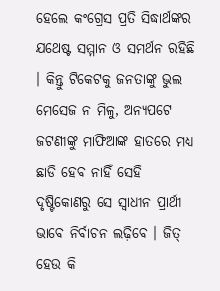ହେଲେ କଂଗ୍ରେସ ପ୍ରତି ସିଦ୍ଧାର୍ଥଙ୍କର ଯଥେଷ୍ଟ ସମ୍ମାନ ଓ ସମର୍ଥନ ରହିଛି । କିନ୍ତୁ ଟିକେଟକୁ ଜନତାଙ୍କୁ ଭୁଲ ମେସେଜ ନ ମିଳୁ, ଅନ୍ୟପଟେ ଜଟଣୀଙ୍କୁ ମାଫିଆଙ୍କ ହାତରେ ମଧ୍ୟ ଛାଡି ହେବ ନାହିଁ ସେହି ଦୃଷ୍ଟିକୋଣରୁ ସେ ସ୍ୱାଧୀନ ପ୍ରାର୍ଥୀ ଭାବେ ନିର୍ବାଚନ ଲଢ଼ିବେ । ଜିତ୍ ହେଉ କି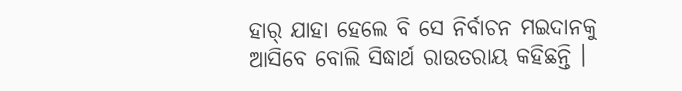ହାର୍ ଯାହା ହେଲେ ବି ସେ ନିର୍ବାଚନ ମଇଦାନକୁ ଆସିବେ ବୋଲି ସିଦ୍ଧାର୍ଥ ରାଉତରାୟ କହିଛନ୍ତି ।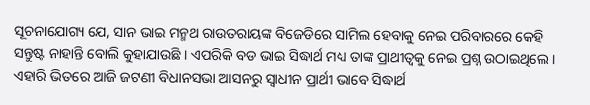ସୂଚନାଯୋଗ୍ୟ ଯେ, ସାନ ଭାଇ ମନ୍ମଥ ରାଉତରାୟଙ୍କ ବିଜେଡିରେ ସାମିଲ ହେବାକୁ ନେଇ ପରିବାରରେ କେହି ସନ୍ତୁଷ୍ଟ ନାହାନ୍ତି ବୋଲି କୁହାଯାଉଛି । ଏପରିକି ବଡ ଭାଇ ସିଦ୍ଧାର୍ଥ ମଧ୍ୟ ତାଙ୍କ ପ୍ରାଥୀତ୍ୱକୁ ନେଇ ପ୍ରଶ୍ନ ଉଠାଇଥିଲେ । ଏହାରି ଭିତରେ ଆଜି ଜଟଣୀ ବିଧାନସଭା ଆସନରୁ ସ୍ୱାଧୀନ ପ୍ରାର୍ଥୀ ଭାବେ ସିଦ୍ଧାର୍ଥ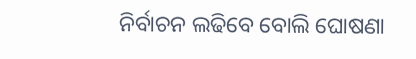ନିର୍ବାଚନ ଲଢିବେ ବୋଲି ଘୋଷଣା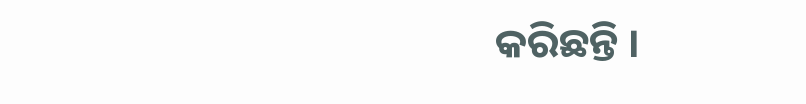କରିଛନ୍ତି ।